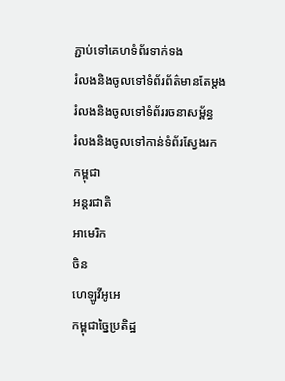ភ្ជាប់ទៅគេហទំព័រទាក់ទង
រំលងនិងចូលទៅទំព័រព័ត៌មានតែម្តង
រំលងនិងចូលទៅទំព័ររចនាសម្ព័ន្ធ
រំលងនិងចូលទៅកាន់ទំព័រស្វែងរក
កម្ពុជា
អន្តរជាតិ
អាមេរិក
ចិន
ហេឡូវីអូអេ
កម្ពុជាច្នៃប្រតិដ្ឋ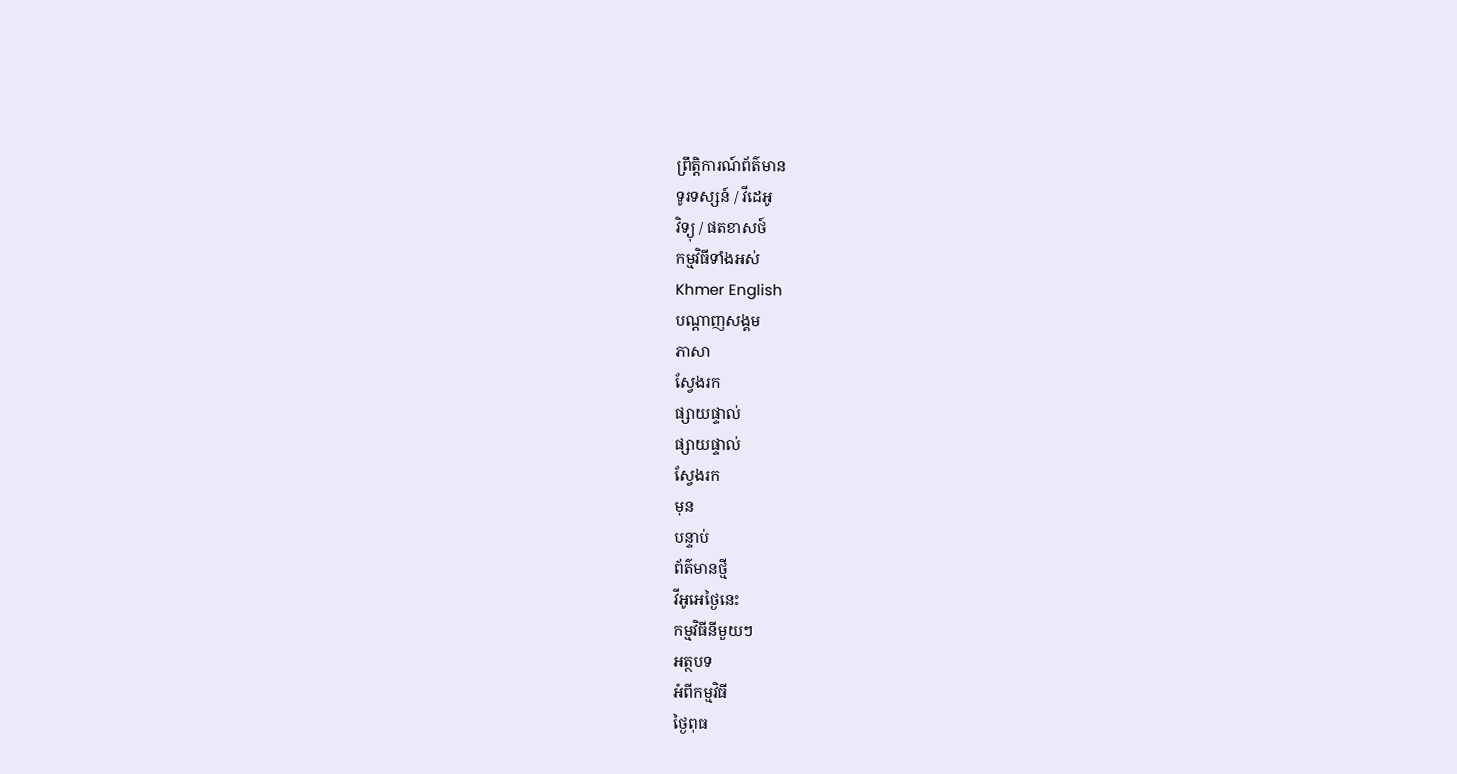ព្រឹត្តិការណ៍ព័ត៌មាន
ទូរទស្សន៍ / វីដេអូ
វិទ្យុ / ផតខាសថ៍
កម្មវិធីទាំងអស់
Khmer English
បណ្តាញសង្គម
ភាសា
ស្វែងរក
ផ្សាយផ្ទាល់
ផ្សាយផ្ទាល់
ស្វែងរក
មុន
បន្ទាប់
ព័ត៌មានថ្មី
វីអូអេថ្ងៃនេះ
កម្មវិធីនីមួយៗ
អត្ថបទ
អំពីកម្មវិធី
ថ្ងៃពុធ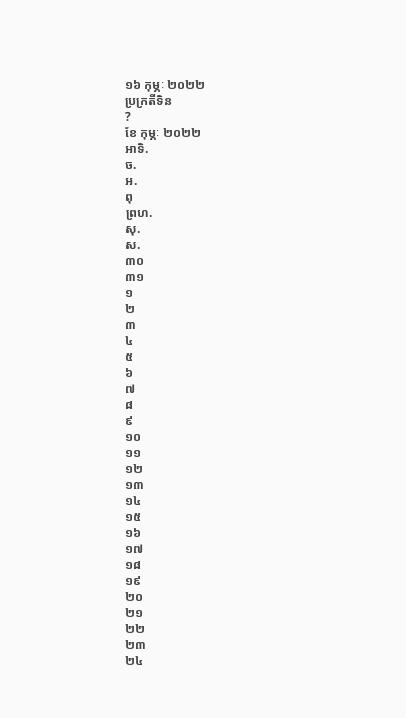១៦ កុម្ភៈ ២០២២
ប្រក្រតីទិន
?
ខែ កុម្ភៈ ២០២២
អាទិ.
ច.
អ.
ពុ
ព្រហ.
សុ.
ស.
៣០
៣១
១
២
៣
៤
៥
៦
៧
៨
៩
១០
១១
១២
១៣
១៤
១៥
១៦
១៧
១៨
១៩
២០
២១
២២
២៣
២៤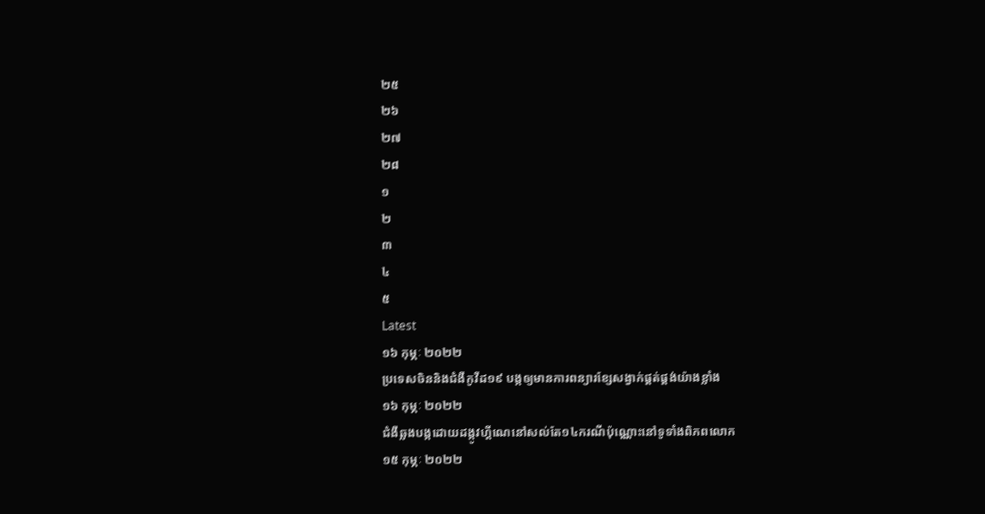២៥
២៦
២៧
២៨
១
២
៣
៤
៥
Latest
១៦ កុម្ភៈ ២០២២
ប្រទេសចិននិងជំងឺកូវីដ១៩ បង្កឲ្យមានការពន្យារខ្សែសង្វាក់ផ្គត់ផ្គង់យ៉ាងខ្លាំង
១៦ កុម្ភៈ ២០២២
ជំងឺឆ្លងបង្កដោយដង្កូវហ្គីណេនៅសល់តែ១៤ករណីប៉ុណ្ណោះនៅទូទាំងពិភពលោក
១៥ កុម្ភៈ ២០២២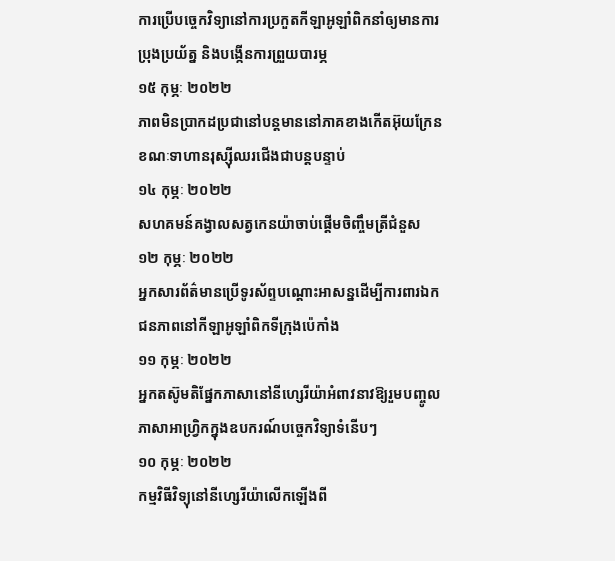ការប្រើបច្ចេកវិទ្យានៅការប្រកួតកីឡាអូឡាំពិកនាំឲ្យមានការប្រុងប្រយ័ត្ន និងបង្កើនការព្រួយបារម្ភ
១៥ កុម្ភៈ ២០២២
ភាពមិនប្រាកដប្រជានៅបន្តមាននៅភាគខាងកើតអ៊ុយក្រែន ខណៈទាហានរុស្ស៊ីឈរជើងជាបន្តបន្ទាប់
១៤ កុម្ភៈ ២០២២
សហគមន៍គង្វាលសត្វកេនយ៉ាចាប់ផ្តើមចិញ្ចឹមត្រីជំនួស
១២ កុម្ភៈ ២០២២
អ្នកសារព័ត៌មានប្រើទូរស័ព្ទបណ្ដោះអាសន្នដើម្បីការពារឯកជនភាពនៅកីឡាអូឡាំពិកទីក្រុងប៉េកាំង
១១ កុម្ភៈ ២០២២
អ្នកតស៊ូមតិផ្នែកភាសានៅនីហ្សេរីយ៉ាអំពាវនាវឱ្យរួមបញ្ចូលភាសាអាហ្វ្រិកក្នុងឧបករណ៍បច្ចេកវិទ្យាទំនើបៗ
១០ កុម្ភៈ ២០២២
កម្មវិធីវិទ្យុនៅនីហ្សេរីយ៉ាលើកឡើងពី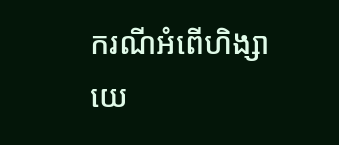ករណីអំពើហិង្សាយេ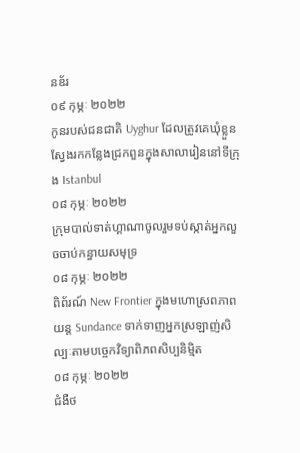នឌ័រ
០៩ កុម្ភៈ ២០២២
កូនរបស់ជនជាតិ Uyghur ដែលត្រូវគេឃុំខ្លួន ស្វែងរកកន្លែងជ្រកពួនក្នុងសាលារៀននៅទីក្រុង Istanbul
០៨ កុម្ភៈ ២០២២
ក្រុមបាល់ទាត់ហ្គាណាចូលរួមទប់ស្កាត់អ្នកលួចចាប់កន្ធាយសមុទ្រ
០៨ កុម្ភៈ ២០២២
ពិព័រណ៍ New Frontier ក្នុងមហោស្រពភាពយន្ត Sundance ទាក់ទាញអ្នកស្រឡាញ់សិល្បៈតាមបច្ចេកវិទ្យាពិភពសិប្បនិម្មិត
០៨ កុម្ភៈ ២០២២
ជំងឺថ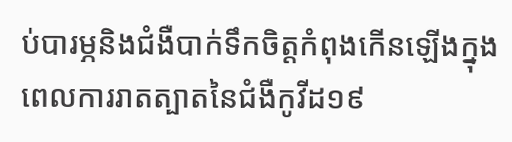ប់បារម្ភនិងជំងឺបាក់ទឹកចិត្តកំពុងកើនឡើងក្នុងពេលការរាតត្បាតនៃជំងឺកូវីដ១៩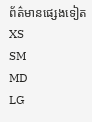ព័ត៌មានផ្សេងទៀត
XS
SM
MD
LG